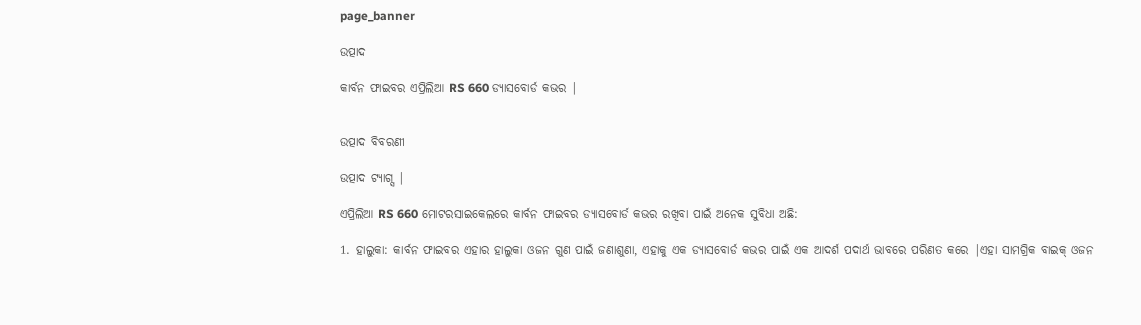page_banner

ଉତ୍ପାଦ

କାର୍ବନ ଫାଇବର ଏପ୍ରିଲିଆ RS 660 ଡ୍ୟାସବୋର୍ଡ କଭର |


ଉତ୍ପାଦ ବିବରଣୀ

ଉତ୍ପାଦ ଟ୍ୟାଗ୍ସ |

ଏପ୍ରିଲିଆ RS 660 ମୋଟରସାଇକେଲରେ କାର୍ବନ ଫାଇବର ଡ୍ୟାସବୋର୍ଡ କଭର ରଖିବା ପାଇଁ ଅନେକ ସୁବିଧା ଅଛି:

1. ହାଲୁକା: କାର୍ବନ ଫାଇବର ଏହାର ହାଲୁକା ଓଜନ ଗୁଣ ପାଇଁ ଜଣାଶୁଣା, ଏହାକୁ ଏକ ଡ୍ୟାସବୋର୍ଡ କଭର ପାଇଁ ଏକ ଆଦର୍ଶ ପଦାର୍ଥ ଭାବରେ ପରିଣତ କରେ |ଏହା ସାମଗ୍ରିକ ବାଇକ୍ ଓଜନ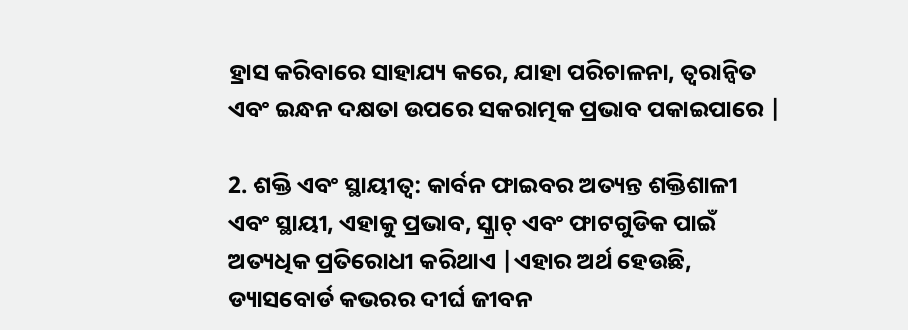ହ୍ରାସ କରିବାରେ ସାହାଯ୍ୟ କରେ, ଯାହା ପରିଚାଳନା, ତ୍ୱରାନ୍ୱିତ ଏବଂ ଇନ୍ଧନ ଦକ୍ଷତା ଉପରେ ସକରାତ୍ମକ ପ୍ରଭାବ ପକାଇପାରେ |

2. ଶକ୍ତି ଏବଂ ସ୍ଥାୟୀତ୍ୱ: କାର୍ବନ ଫାଇବର ଅତ୍ୟନ୍ତ ଶକ୍ତିଶାଳୀ ଏବଂ ସ୍ଥାୟୀ, ଏହାକୁ ପ୍ରଭାବ, ସ୍କ୍ରାଚ୍ ଏବଂ ଫାଟଗୁଡିକ ପାଇଁ ଅତ୍ୟଧିକ ପ୍ରତିରୋଧୀ କରିଥାଏ |ଏହାର ଅର୍ଥ ହେଉଛି, ଡ୍ୟାସବୋର୍ଡ କଭରର ଦୀର୍ଘ ଜୀବନ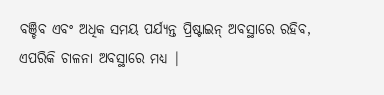ବଞ୍ଚିବ ଏବଂ ଅଧିକ ସମୟ ପର୍ଯ୍ୟନ୍ତ ପ୍ରିଷ୍ଟାଇନ୍ ଅବସ୍ଥାରେ ରହିବ, ଏପରିକି ଚାଳନା ଅବସ୍ଥାରେ ମଧ୍ୟ |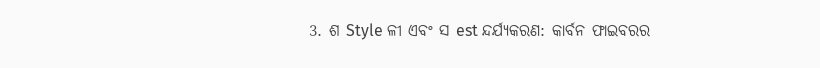3. ଶ Style ଳୀ ଏବଂ ସ est ନ୍ଦର୍ଯ୍ୟକରଣ: କାର୍ବନ ଫାଇବରର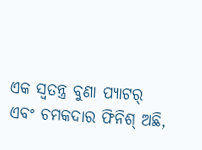ଏକ ସ୍ୱତନ୍ତ୍ର ବୁଣା ପ୍ୟାଟର୍ ଏବଂ ଚମକଦାର ଫିନିଶ୍ ଅଛି,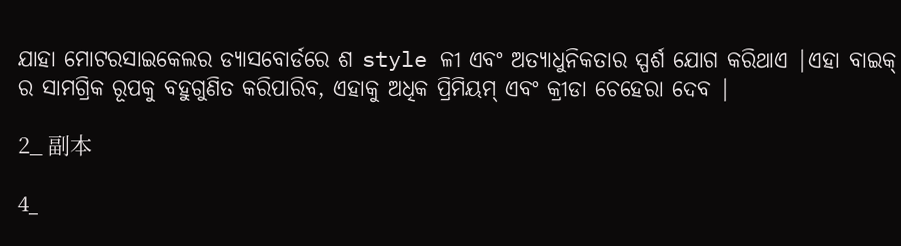ଯାହା ମୋଟରସାଇକେଲର ଡ୍ୟାସବୋର୍ଡରେ ଶ style ଳୀ ଏବଂ ଅତ୍ୟାଧୁନିକତାର ସ୍ପର୍ଶ ଯୋଗ କରିଥାଏ |ଏହା ବାଇକ୍ ର ସାମଗ୍ରିକ ରୂପକୁ ବହୁଗୁଣିତ କରିପାରିବ, ଏହାକୁ ଅଧିକ ପ୍ରିମିୟମ୍ ଏବଂ କ୍ରୀଡା ଚେହେରା ଦେବ |

2_ 副本

4_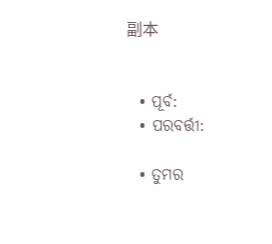副本


  • ପୂର୍ବ:
  • ପରବର୍ତ୍ତୀ:

  • ତୁମର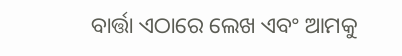ବାର୍ତ୍ତା ଏଠାରେ ଲେଖ ଏବଂ ଆମକୁ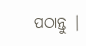ପଠାନ୍ତୁ |